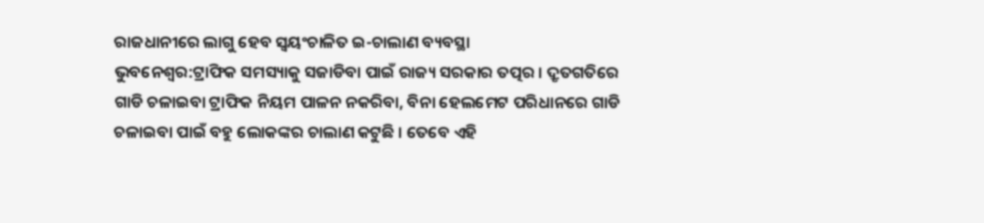ରାଜଧାନୀରେ ଲାଗୁ ହେବ ସ୍ୱୟଂଚାଳିତ ଇ-ଚାଲାଣ ବ୍ୟବସ୍ଥା
ଭୁବନେଶ୍ୱର:ଟ୍ରାଫିକ ସମସ୍ୟାକୁ ସଜାଡିବା ପାଇଁ ରାଜ୍ୟ ସରକାର ତତ୍ପର । ଦ୍ରୃତଗତିରେ ଗାଡି ଚଳାଇବା ଟ୍ରାଫିକ ନିୟମ ପାଳନ ନକରିବା, ବିନା ହେଲମେଟ ପରିଧାନରେ ଗାଡି ଚଳାଇବା ପାଇଁ ବହୁ ଲୋକଙ୍କର ଚାଲାଣ କଟୁଛି । ତେବେ ଏହି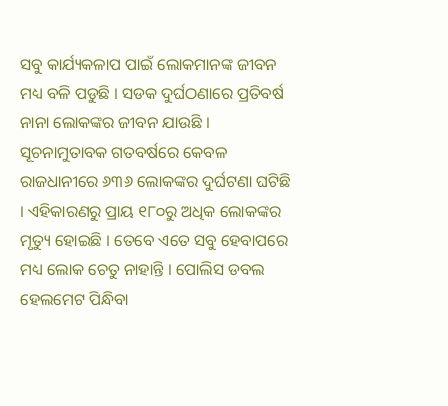ସବୁ କାର୍ଯ୍ୟକଳାପ ପାଇଁ ଲୋକମାନଙ୍କ ଜୀବନ ମଧ୍ୟ ବଳି ପଡୁଛି । ସଡକ ଦୁର୍ଘଠଣାରେ ପ୍ରତିବର୍ଷ ନାନା ଲୋକଙ୍କର ଜୀବନ ଯାଉଛି ।
ସୂଚନାମୁତାବକ ଗତବର୍ଷରେ କେବଳ ରାଜଧାନୀରେ ୬୩୬ ଲୋକଙ୍କର ଦୁର୍ଘଟଣା ଘଟିଛି । ଏହିକାରଣରୁ ପ୍ରାୟ ୧୮୦ରୁ ଅଧିକ ଲୋକଙ୍କର ମୃତ୍ୟୁ ହୋଇଛି । ତେବେ ଏତେ ସବୁ ହେବାପରେ ମଧ୍ୟ ଲୋକ ଚେତୁ ନାହାନ୍ତି । ପୋଲିସ ଡବଲ ହେଲମେଟ ପିନ୍ଧିବା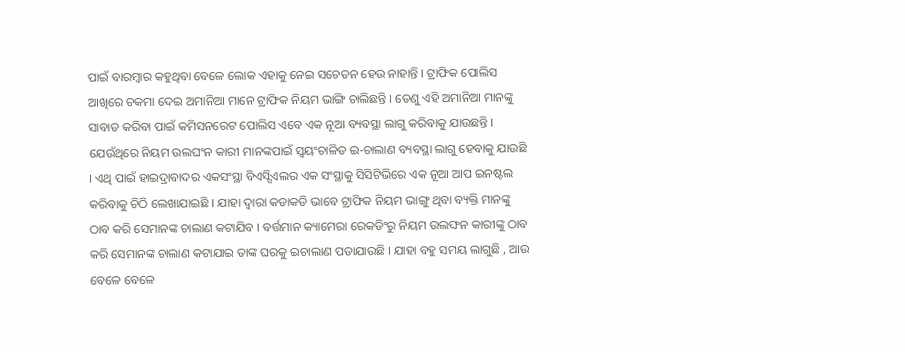ପାଇଁ ବାରମ୍ବାର କହୁଥିବା ବେଳେ ଲୋକ ଏହାକୁ ନେଇ ସଚେତନ ହେଉ ନାହାନ୍ତି । ଟ୍ରାଫିକ ପୋଲିସ ଆଖିରେ ଚକମା ଦେଇ ଅମାନିଆ ମାନେ ଟ୍ରାଫିକ ନିୟମ ଭାଙ୍ଗି ଚାଲିଛନ୍ତି । ତେଣୁ ଏହି ଅମାନିଆ ମାନଙ୍କୁ ସାବାଡ କରିବା ପାଇଁ କମିସନରେଟ ପୋଲିସ ଏବେ ଏକ ନୂଆ ବ୍ୟବସ୍ଥା ଲାଗୁ କରିବାକୁ ଯାଉଛନ୍ତି ।
ଯେଉଁଥିରେ ନିୟମ ଉଲଘଂନ କାରୀ ମାନଙ୍କପାଇଁ ସ୍ୱୟଂଚାଳିତ ଇ-ଚାଲାଣ ବ୍ୟବସ୍ଥା ଲାଗୁ ହେବାକୁ ଯାଉଛି । ଏଥି ପାଇଁ ହାଇଦ୍ରାବାଦର ଏକସଂସ୍ଥା ବିଏସ୍ସିଏଲର ଏକ ସଂସ୍ଥାକୁ ସିସିଟିଭିରେ ଏକ ନୂଆ ଆପ ଇନଷ୍ଟଲ କରିବାକୁ ଚିଠି ଲେଖାଯାଇଛି । ଯାହା ଦ୍ୱାରା କଡାକଡି ଭାବେ ଟ୍ରାଫିକ ନିୟମ ଭାଙ୍ଗୁ ଥିବା ବ୍ୟକ୍ତି ମାନଙ୍କୁ ଠାବ କରି ସେମାନଙ୍କ ଚାଲାଣ କଟାଯିବ । ବର୍ତ୍ତମାନ କ୍ୟାମେରା ରେକଡିଂରୁ ନିୟମ ଉଲଙ୍ଘନ କାରୀଙ୍କୁ ଠାବ କରି ସେମାନଙ୍କ ଚାଲାଣ କଟାଯାଇ ତାଙ୍କ ଘରକୁ ଇଚାଲାଣ ପଡାଯାଉଛି । ଯାହା ବହୁ ସମୟ ଲାଗୁଛି , ଆଉ ବେଳେ ବେଳେ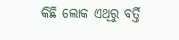କିଛି ଲୋକ ଏଥିରୁ ବର୍ତ୍ତି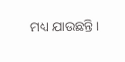ମଧ୍ୟ ଯାଉଛନ୍ତି ।